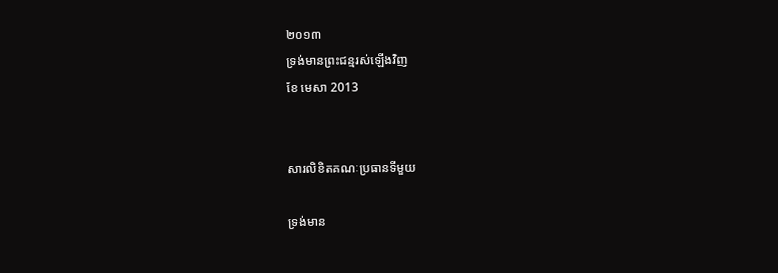២០១៣
ទ្រង់មានព្រះជន្មរស់ឡើងវិញ
ខែ មេសា 2013


សារលិខិតគណៈប្រធានទីមួយ

ទ្រង់មាន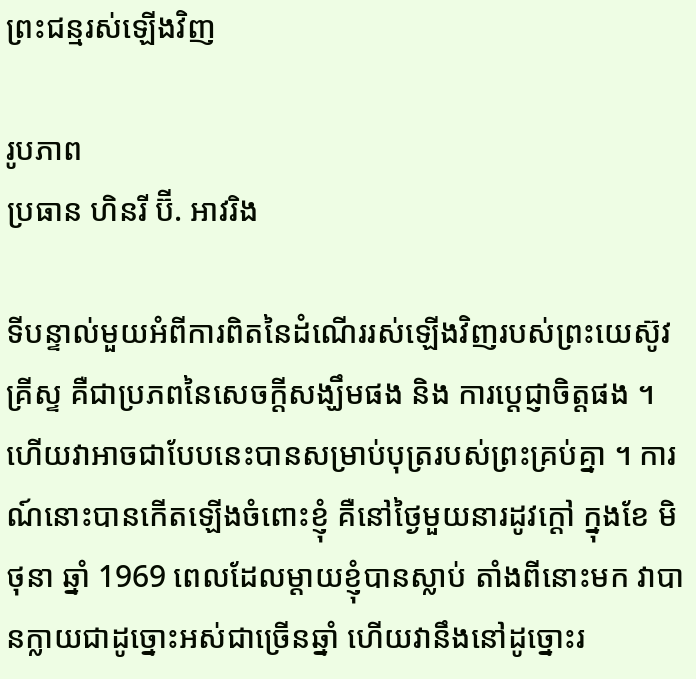ព្រះជន្មរស់ឡើងវិញ

រូបភាព
ប្រធាន ហិនរី ប៊ី. អាវរិង

ទីបន្ទាល់មួយអំពីការពិតនៃដំណើររស់ឡើងវិញរបស់ព្រះយេស៊ូវគ្រីស្ទ គឺជាប្រភពនៃសេចក្ដីសង្ឃឹមផង និង ការប្ដេជ្ញាចិត្តផង ។ ហើយវាអាចជាបែបនេះបានសម្រាប់បុត្ររបស់ព្រះគ្រប់គ្នា ។ ការណ៍នោះបានកើតឡើងចំពោះខ្ញុំ គឺនៅថ្ងៃមួយនារដូវក្ដៅ ក្នុងខែ មិថុនា ឆ្នាំ 1969 ពេលដែលម្ដាយខ្ញុំបានស្លាប់ តាំងពីនោះមក វាបានក្លាយជាដូច្នោះអស់ជាច្រើនឆ្នាំ ហើយវានឹងនៅដូច្នោះរ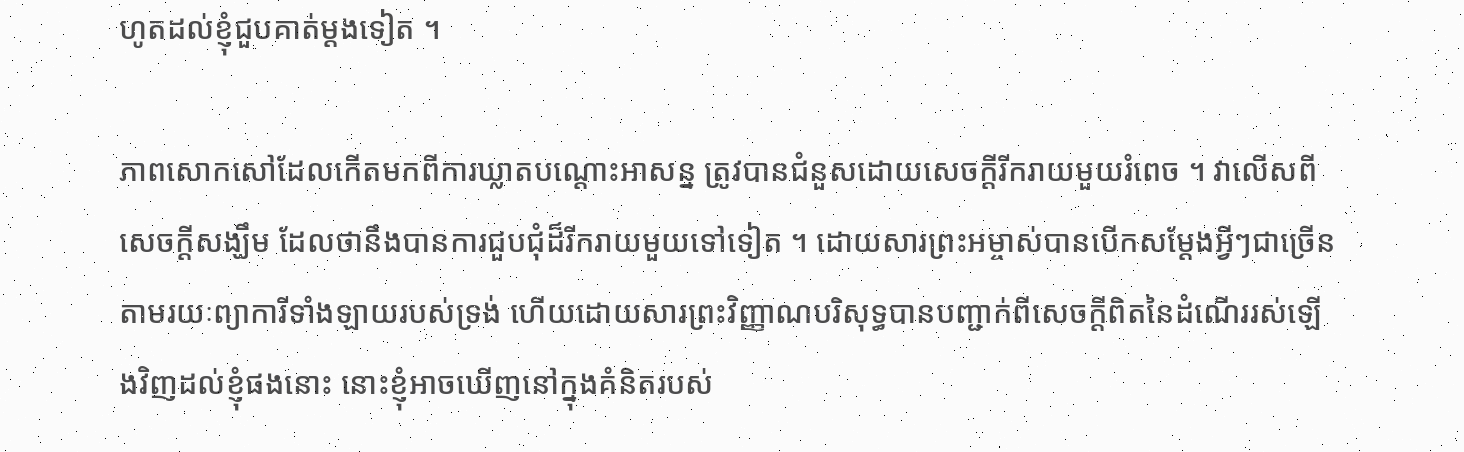ហូតដល់ខ្ញុំជួបគាត់ម្ដងទៀត ។

ភាពសោកសៅដែលកើតមកពីការឃ្លាតបណ្ដោះអាសន្ន ត្រូវបានជំនួសដោយសេចក្ដីរីករាយមួយរំពេច ។ វាលើសពីសេចក្ដីសង្ឃឹម ដែលថានឹងបានការជួបជុំដ៏រីករាយមួយទៅទៀត ។ ដោយសារព្រះអម្ចាស់បានបើកសម្ដែងអ្វីៗជាច្រើន តាមរយៈព្យាការីទាំងឡាយរបស់ទ្រង់ ហើយដោយសារព្រះវិញ្ញាណបរិសុទ្ធបានបញ្ជាក់ពីសេចក្ដីពិតនៃដំណើររស់ឡើងវិញដល់ខ្ញុំផងនោះ នោះខ្ញុំអាចឃើញនៅក្នុងគំនិតរបស់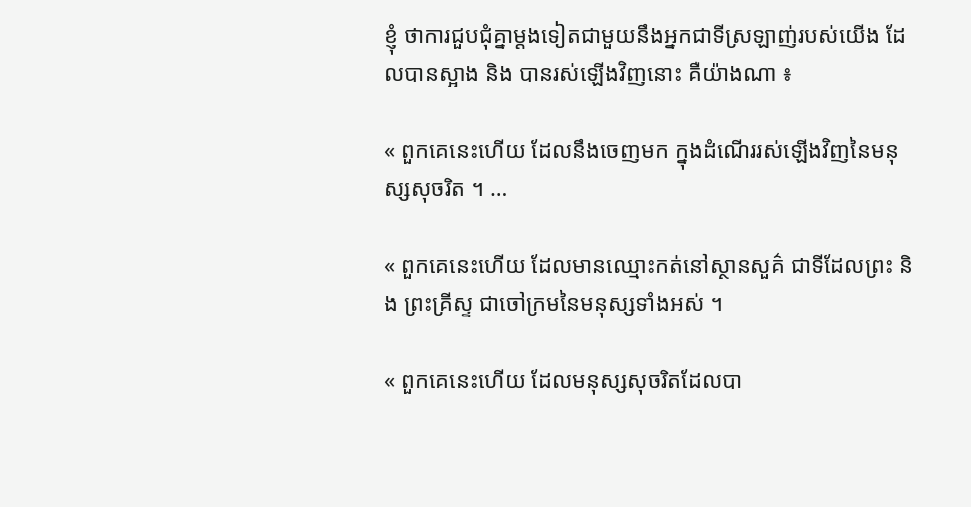ខ្ញុំ ថាការជួបជុំគ្នាម្ដងទៀតជាមួយនឹងអ្នកជាទីស្រឡាញ់របស់យើង ដែលបានស្អាង និង បានរស់ឡើងវិញនោះ គឺយ៉ាងណា ៖

« ពួកគេនេះហើយ ដែលនឹងចេញមក ក្នុងដំណើររស់ឡើងវិញនៃមនុស្សសុចរិត ។ …

« ពួកគេនេះហើយ ដែលមានឈ្មោះកត់នៅស្ថានសួគ៌ ជាទីដែលព្រះ និង ព្រះគ្រីស្ទ ជាចៅក្រមនៃមនុស្សទាំងអស់ ។

« ពួកគេនេះហើយ ដែលមនុស្សសុចរិតដែលបា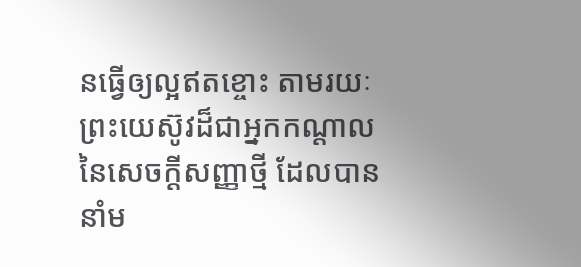នធ្វើឲ្យល្អឥតខ្ចោះ តាមរយៈព្រះយេស៊ូវដ៏ជាអ្នកកណ្ដាលនៃសេចក្ដីសញ្ញាថ្មី ដែលបាននាំម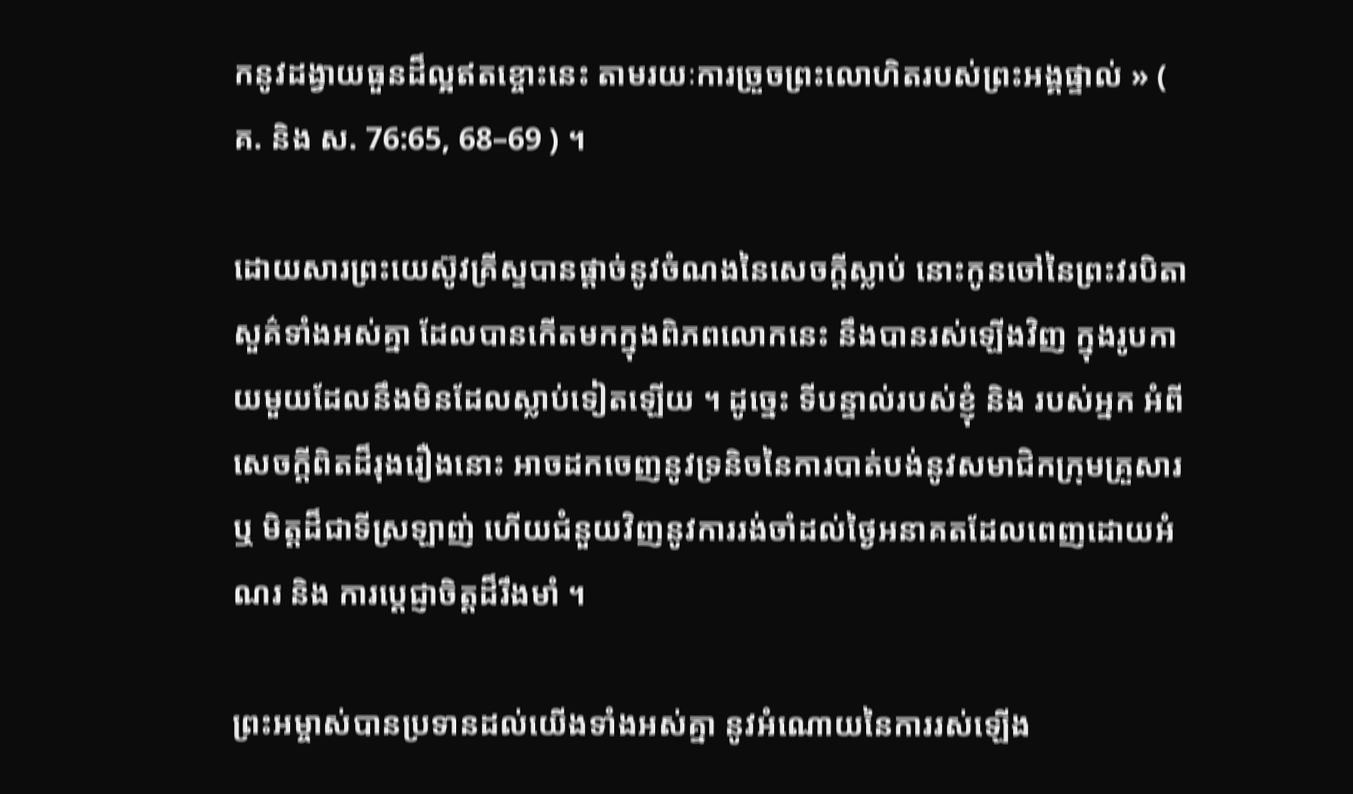កនូវដង្វាយធួនដ៏ល្អឥតខ្ចោះនេះ តាមរយៈការច្រួចព្រះលោហិតរបស់ព្រះអង្គផ្ទាល់ » ( គ. និង ស. 76:65, 68–69 ) ។

ដោយសារព្រះយេស៊ូវគ្រីស្ទបានផ្ដាច់នូវចំណងនៃសេចក្ដីស្លាប់ នោះកូនចៅនៃព្រះវរបិតាសួគ៌ទាំងអស់គ្នា ដែលបានកើតមកក្នុងពិភពលោកនេះ នឹងបានរស់ឡើងវិញ ក្នុងរូបកាយមួយដែលនឹងមិនដែលស្លាប់ទៀតឡើយ ។ ដូច្នេះ ទីបន្ទាល់របស់ខ្ញុំ និង របស់អ្នក អំពីសេចក្ដីពិតដ៏រុងរឿងនោះ អាចដកចេញនូវទ្រនិចនៃការបាត់បង់នូវសមាជិកក្រុមគ្រួសារ ឬ មិត្តដ៏ជាទីស្រឡាញ់ ហើយជំនួយវិញនូវការរង់ចាំដល់ថ្ងៃអនាគតដែលពេញដោយអំណរ និង ការប្ដេជ្ញាចិត្តដ៏រឹងមាំ ។

ព្រះអម្ចាស់បានប្រទានដល់យើងទាំងអស់គ្នា នូវអំណោយនៃការរស់ឡើង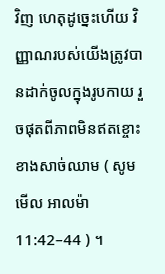វិញ ហេតុដូច្នេះហើយ វិញ្ញាណរបស់យើងត្រូវបានដាក់ចូលក្នុងរូបកាយ រួចផុតពីភាពមិនឥតខ្ចោះខាងសាច់ឈាម ( សូមមើល អាលម៉ា 11:42–44 ) ។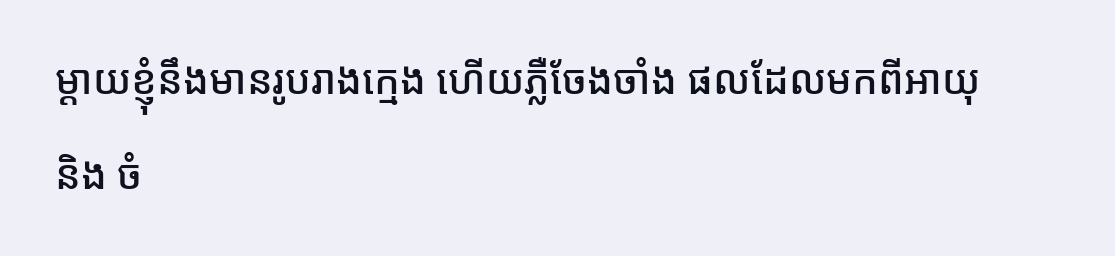ម្ដាយខ្ញុំនឹងមានរូបរាងក្មេង ហើយភ្លឺចែងចាំង ផលដែលមកពីអាយុ និង ចំ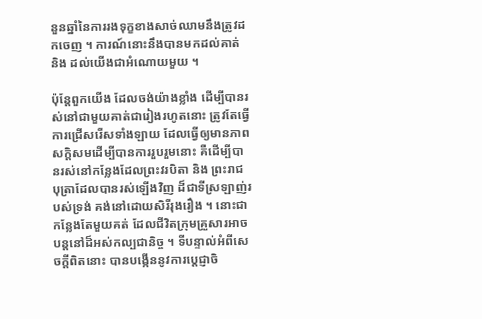នួនឆ្នាំនៃការរងទុក្ខខាងសាច់ឈាមនឹងត្រូវដកចេញ ។ ការណ៍នោះនឹងបានមកដល់គាត់ និង ដល់យើងជាអំណោយមួយ ។

ប៉ុន្តែពួកយើង ដែលចង់យ៉ាងខ្លាំង ដើម្បីបានរស់នៅជាមួយគាត់ជារៀងរហូតនោះ ត្រូវតែធ្វើការជ្រើសរើសទាំងឡាយ ដែលធ្វើឲ្យមានភាពសក្ដិសមដើម្បីបានការរួបរួមនោះ គឺដើម្បីបានរស់នៅកន្លែងដែលព្រះវរបិតា និង ព្រះរាជបុត្រាដែលបានរស់ឡើងវិញ ដ៏ជាទីស្រឡាញ់របស់ទ្រង់ គង់នៅដោយសិរីរុងរឿង ។ នោះជាកន្លែងតែមួយគត់ ដែលជីវិតក្រុមគ្រួសារអាចបន្តនៅដ៏អស់កល្បជានិច្ច ។ ទីបន្ទាល់អំពីសេចក្ដីពិតនោះ បានបង្កើននូវការប្ដេជ្ញាចិ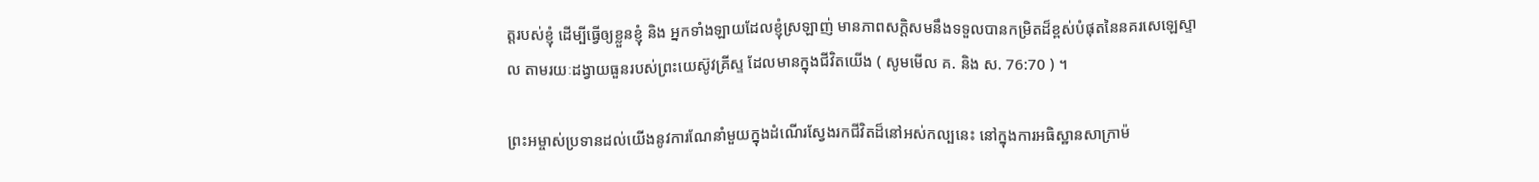ត្តរបស់ខ្ញុំ ដើម្បីធ្វើឲ្យខ្លួនខ្ញុំ និង អ្នកទាំងឡាយដែលខ្ញុំស្រឡាញ់ មានភាពសក្ដិសមនឹងទទួលបានកម្រិតដ៏ខ្ពស់បំផុតនៃនគរសេឡេស្ទាល តាមរយៈដង្វាយធួនរបស់ព្រះយេស៊ូវគ្រីស្ទ ដែលមានក្នុងជីវិតយើង ( សូមមើល គ. និង ស. 76:70 ) ។

ព្រះអម្ចាស់ប្រទានដល់យើងនូវការណែនាំមួយក្នុងដំណើរស្វែងរកជីវិតដ៏នៅអស់កល្បនេះ នៅក្នុងការអធិស្ឋានសាក្រាម៉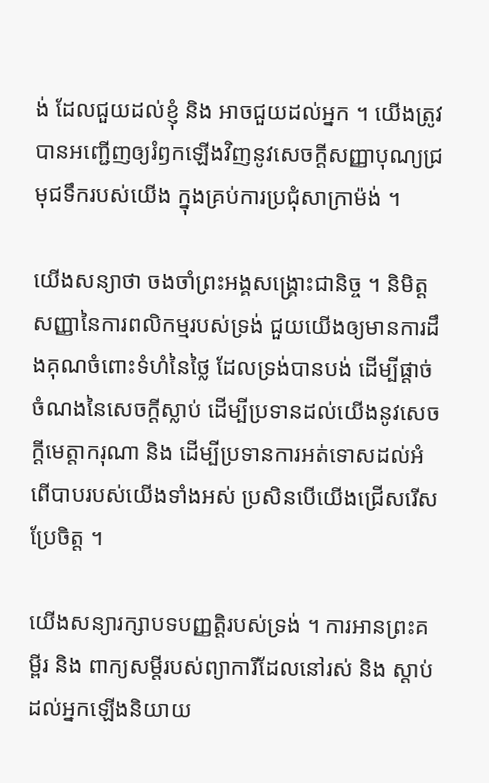ង់ ដែលជួយដល់ខ្ញុំ និង អាចជួយដល់អ្នក ។ យើងត្រូវបានអញ្ជើញឲ្យរំឭកឡើងវិញនូវសេចក្ដីសញ្ញាបុណ្យជ្រមុជទឹករបស់យើង ក្នុងគ្រប់ការប្រជុំសាក្រាម៉ង់ ។

យើងសន្យាថា ចងចាំព្រះអង្គសង្គ្រោះជានិច្ច ។ និមិត្តសញ្ញានៃការពលិកម្មរបស់ទ្រង់ ជួយយើងឲ្យមានការដឹងគុណចំពោះទំហំនៃថ្លៃ ដែលទ្រង់បានបង់ ដើម្បីផ្ដាច់ចំណងនៃសេចក្ដីស្លាប់ ដើម្បីប្រទានដល់យើងនូវសេចក្ដីមេត្តាករុណា និង ដើម្បីប្រទានការអត់ទោសដល់អំពើបាបរបស់យើងទាំងអស់ ប្រសិនបើយើងជ្រើសរើសប្រែចិត្ត ។

យើងសន្យារក្សាបទបញ្ញត្តិរបស់ទ្រង់ ។ ការអានព្រះគម្ពីរ និង ពាក្យសម្ដីរបស់ព្យាការីដែលនៅរស់ និង ស្ដាប់ដល់អ្នកឡើងនិយាយ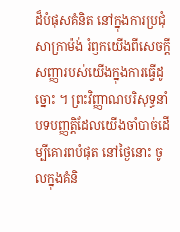ដ៏បំផុសគំនិត នៅក្នុងការប្រជុំសាក្រាម៉ង់ រំឭកយើងពីសេចក្ដីសញ្ញារបស់យើងក្នុងការធ្វើដូច្នោះ ។ ព្រះវិញ្ញាណបរិសុទ្ធនាំបទបញ្ញត្តិដែលយើងចាំបាច់ដើម្បីគោរពបំផុត នៅថ្ងៃនោះ ចូលក្នុងគំនិ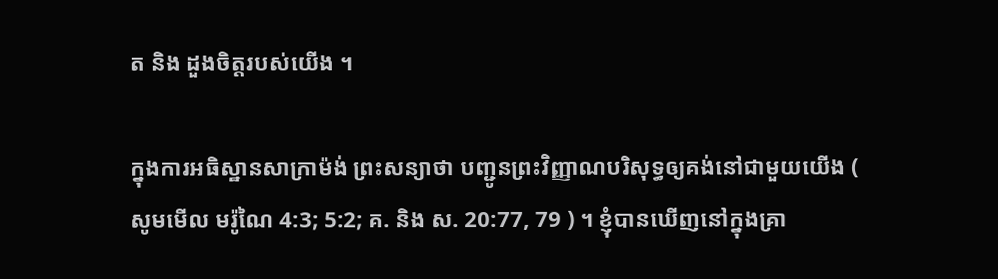ត និង ដួងចិត្តរបស់យើង ។

ក្នុងការអធិស្ឋានសាក្រាម៉ង់ ព្រះសន្យាថា បញ្ជូនព្រះវិញ្ញាណបរិសុទ្ធឲ្យគង់នៅជាមួយយើង ( សូមមើល មរ៉ូណៃ 4:3; 5:2; គ. និង ស. 20:77, 79 ) ។ ខ្ញុំបានឃើញនៅក្នុងគ្រា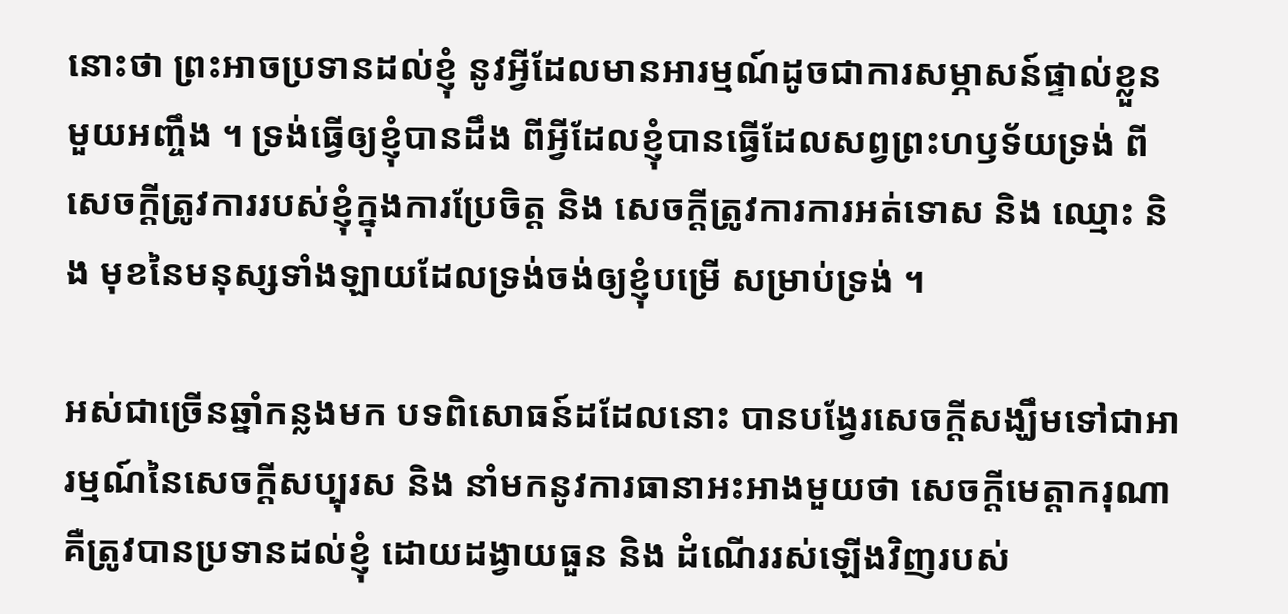នោះថា ព្រះអាចប្រទានដល់ខ្ញុំ នូវអ្វីដែលមានអារម្មណ៍ដូចជាការសម្ភាសន៍ផ្ទាល់ខ្លួនមួយអញ្ចឹង ។ ទ្រង់ធ្វើឲ្យខ្ញុំបានដឹង ពីអ្វីដែលខ្ញុំបានធ្វើដែលសព្វព្រះហឫទ័យទ្រង់ ពីសេចក្ដីត្រូវការរបស់ខ្ញុំក្នុងការប្រែចិត្ត និង សេចក្ដីត្រូវការការអត់ទោស និង ឈ្មោះ និង មុខនៃមនុស្សទាំងឡាយដែលទ្រង់ចង់ឲ្យខ្ញុំបម្រើ សម្រាប់ទ្រង់ ។

អស់ជាច្រើនឆ្នាំកន្លងមក បទពិសោធន៍ដដែលនោះ បានបង្វែរសេចក្ដីសង្ឃឹមទៅជាអារម្មណ៍នៃសេចក្ដីសប្បុរស និង នាំមកនូវការធានាអះអាងមួយថា សេចក្ដីមេត្តាករុណាគឺត្រូវបានប្រទានដល់ខ្ញុំ ដោយដង្វាយធួន និង ដំណើររស់ឡើងវិញរបស់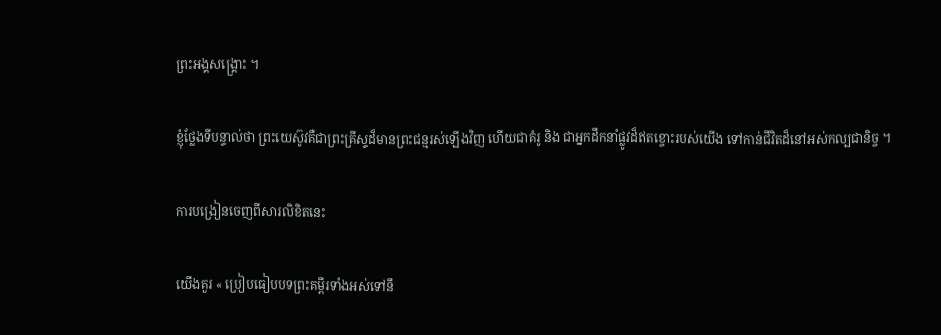ព្រះអង្គសង្គ្រោះ ។

ខ្ញុំថ្លែងទីបន្ទាល់ថា ព្រះយេស៊ូវគឺជាព្រះគ្រីស្ទដ៏មានព្រះជន្មរស់ឡើងវិញ ហើយជាគំរូ និង ជាអ្នកដឹកនាំផ្លូវដ៏ឥតខ្ចោះរបស់យើង ទៅកាន់ជីវិតដ៏នៅអស់កល្បជានិច្ច ។

ការបង្រៀនចេញពីសារលិខិតនេះ

យើងគួរ « ប្រៀបធៀបបទព្រះគម្ពីរទាំងអស់ទៅនឹ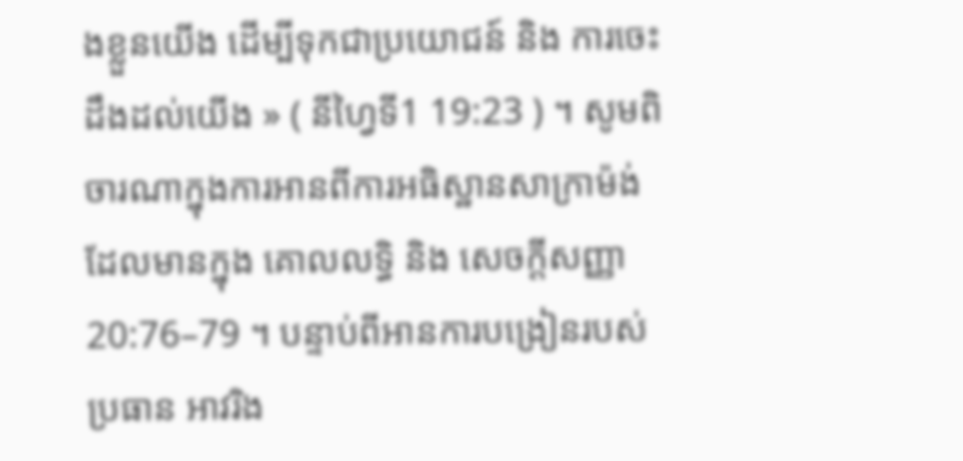ងខ្លួនយើង ដើម្បីទុកជាប្រយោជន៍ និង ការចេះដឹងដល់យើង » ( នីហ្វៃទី1 19:23 ) ។ សូមពិចារណាក្នុងការអានពីការអធិស្ឋានសាក្រាម៉ង់ ដែលមានក្នុង គោលលទ្ធិ និង សេចក្ដីសញ្ញា 20:76–79 ។ បន្ទាប់ពីអានការបង្រៀនរបស់ប្រធាន អាវរិង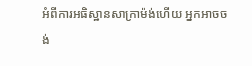អំពីការអធិស្ឋានសាក្រាម៉ង់ហើយ អ្នកអាចចង់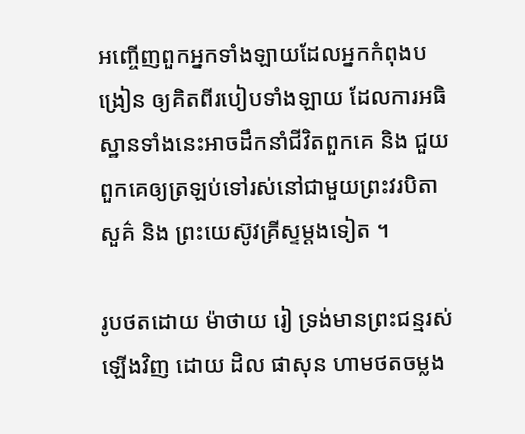អញ្ចើញពួកអ្នកទាំងឡាយដែលអ្នកកំពុងបង្រៀន ឲ្យគិតពីរបៀបទាំងឡាយ ដែលការអធិស្ឋានទាំងនេះអាចដឹកនាំជីវិតពួកគេ និង ជួយពួកគេឲ្យត្រឡប់ទៅរស់នៅជាមួយព្រះវរបិតាសួគ៌ និង ព្រះយេស៊ូវគ្រីស្ទម្ដងទៀត ។

រូបថតដោយ ម៉ាថាយ រៀ ទ្រង់មានព្រះជន្មរស់ឡើងវិញ ដោយ ដិល ផាសុន ហាមថតចម្លង